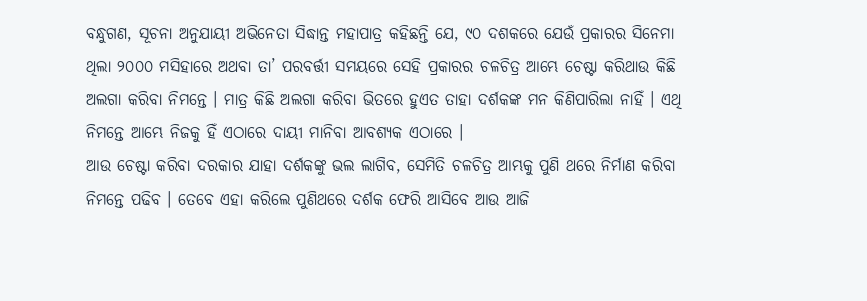ବନ୍ଧୁଗଣ, ସୂଚନା ଅନୁଯାୟୀ ଅଭିନେତା ସିଦ୍ଧାନ୍ତ ମହାପାତ୍ର କହିଛନ୍ତି ଯେ, ୯୦ ଦଶକରେ ଯେଉଁ ପ୍ରକାରର ସିନେମା ଥିଲା ୨୦୦୦ ମସିହାରେ ଅଥବା ତା’ ପରବର୍ତ୍ତୀ ସମୟରେ ସେହି ପ୍ରକାରର ଚଳଚିତ୍ର ଆମ୍ଭେ ଚେଷ୍ଟା କରିଥାଉ କିଛି ଅଲଗା କରିବା ନିମନ୍ତେ । ମାତ୍ର କିଛି ଅଲଗା କରିବା ଭିତରେ ହୁଏତ ତାହା ଦର୍ଶକଙ୍କ ମନ କିଣିପାରିଲା ନାହିଁ । ଏଥି ନିମନ୍ତେ ଆମ୍ଭେ ନିଜକୁ ହିଁ ଏଠାରେ ଦାୟୀ ମାନିବା ଆବଶ୍ୟକ ଏଠାରେ ।
ଆଉ ଚେଷ୍ଟା କରିବା ଦରକାର ଯାହା ଦର୍ଶକଙ୍କୁ ଭଲ ଲାଗିବ, ସେମିତି ଚଳଚିତ୍ର ଆମ୍ଭକୁ ପୁଣି ଥରେ ନିର୍ମାଣ କରିବା ନିମନ୍ତେ ପଢିବ । ତେବେ ଏହା କରିଲେ ପୁଣିଥରେ ଦର୍ଶକ ଫେରି ଆସିବେ ଆଉ ଆଜି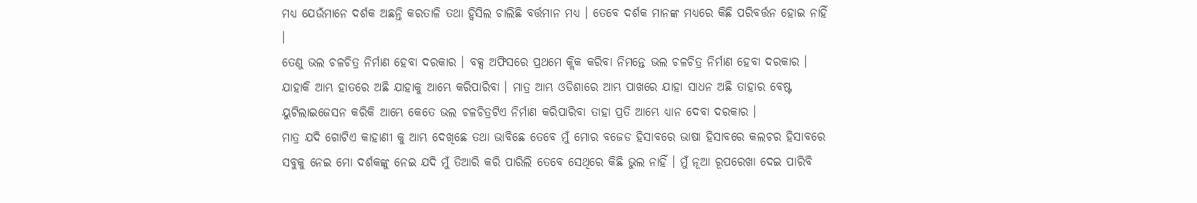ମଧ୍ୟ ଯେଉଁମାନେ ଦର୍ଶକ ଅଛନ୍ତି କରତାଳି ତଥା ହ୍ଵିସିଲ ଚାଲିଛି ବର୍ତ୍ତମାନ ମଧ୍ୟ । ତେବେ ଦର୍ଶକ ମାନଙ୍କ ମଧ୍ୟରେ କିଛି ପରିବର୍ତ୍ତନ ହୋଇ ନାହିଁ ।
ତେଣୁ ଭଲ ଚଳଚିତ୍ର ନିର୍ମାଣ ହେବା ଦରକାର । ବକ୍ସ ଅଫିସରେ ପ୍ରଥମେ କ୍ଲିକ କରିବା ନିମନ୍ତେ ଭଲ ଚଳଚିତ୍ର ନିର୍ମାଣ ହେବା ଦରକାର । ଯାହାକି ଆମ୍ଭ ହାତରେ ଅଛି ଯାହାକୁ ଆମ୍ଭେ କରିପାରିବା । ମାତ୍ର ଆମ୍ଭ ଓଡିଶାରେ ଆମ୍ଭ ପାଖରେ ଯାହା ସାଧନ ଅଛି ତାହାର ବେଷ୍ଟ ୟୁଟିଲାଇଜେସନ କରିକି ଆମ୍ଭେ କେତେ ଭଲ ଚଳଚିତ୍ରଟିଏ ନିର୍ମାଣ କରିପାରିବା ତାହା ପ୍ରତି ଆମ୍ଭେ ଧ୍ୟାନ ଦେବା ଦରକାର ।
ମାତ୍ର ଯଦି ଗୋଟିଏ କାହାଣୀ କୁ ଆମ୍ଭ ଦେଖିଛେ ତଥା ଭାବିଛେ ତେବେ ମୁଁ ମୋର ବଜେଡ ହିସାବରେ ଭାଷା ହିସାବରେ କଲଚର ହିସାବରେ ସବୁକୁ ନେଇ ମୋ ଦର୍ଶକଙ୍କୁ ନେଇ ଯଦି ମୁଁ ତିଆରି କରି ପାରିଲି ତେବେ ସେଥିରେ କିଛି ଭୁଲ ନାହିଁ । ମୁଁ ନୂଆ ରୂପରେଖା ଦେଇ ପାରିବି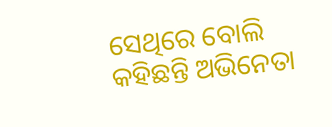ସେଥିରେ ବୋଲି କହିଛନ୍ତି ଅଭିନେତା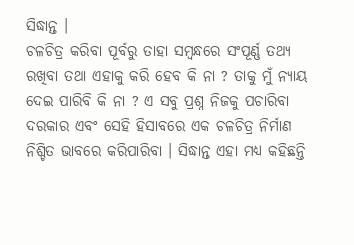ସିଦ୍ଧାନ୍ତ ।
ଚଳଚିତ୍ର କରିବା ପୂର୍ବରୁ ତାହା ସମ୍ବନ୍ଧରେ ସଂପୂର୍ଣ୍ଣ ତଥ୍ୟ ରଖିବା ତଥା ଏହାକୁ କରି ହେବ କି ନା ? ତାକୁ ମୁଁ ନ୍ୟାୟ ଦେଇ ପାରିବି କି ନା ? ଏ ସବୁ ପ୍ରଶ୍ନ ନିଜକୁ ପଚାରିବା ଦରକାର ଏବଂ ସେହି ହିସାବରେ ଏକ ଚଳଚିତ୍ର ନିର୍ମାଣ ନିଶ୍ଚିତ ଭାବରେ କରିପାରିବା । ସିଦ୍ଧାନ୍ତ ଏହା ମଧ୍ୟ କହିଛନ୍ତି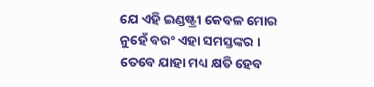ଯେ ଏହି ଇଣ୍ଡଷ୍ଟ୍ରୀ କେବଳ ମୋର ନୁହେଁ ବରଂ ଏହା ସମସ୍ତଙ୍କର ।
ତେବେ ଯାହା ମଧ୍ୟ କ୍ଷତି ହେବ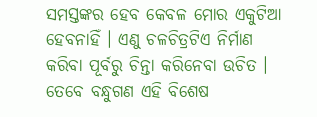ସମସ୍ତଙ୍କର ହେବ କେବଳ ମୋର ଏକୁଟିଆ ହେବନାହିଁ । ଏଣୁ ଚଳଚିତ୍ରଟିଏ ନିର୍ମାଣ କରିବା ପୂର୍ବରୁ ଚିନ୍ତା କରିନେବା ଉଚିତ । ତେବେ ବନ୍ଧୁଗଣ ଏହି ବିଶେଷ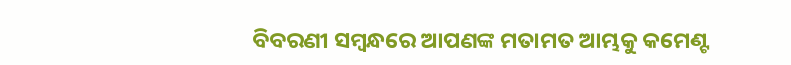ବିବରଣୀ ସମ୍ବନ୍ଧରେ ଆପଣଙ୍କ ମତାମତ ଆମ୍ଭକୁ କମେଣ୍ଟ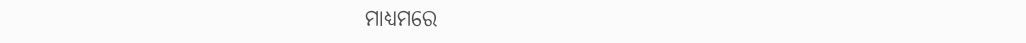ମାଧ୍ୟମରେ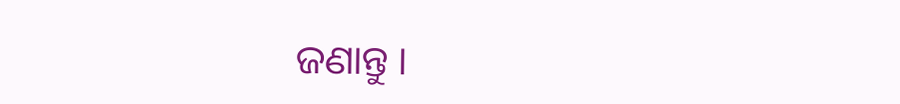ଜଣାନ୍ତୁ ।